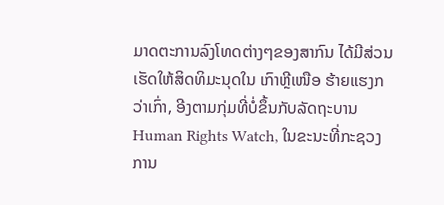ມາດຕະການລົງໂທດຕ່າງໆຂອງສາກົນ ໄດ້ມີສ່ວນເຮັດໃຫ້ສິດທິມະນຸດໃນ ເກົາຫຼີເໜືອ ຮ້າຍແຮງກວ່າເກົ່າ, ອີງຕາມກຸ່ມທີ່ບໍ່ຂຶ້ນກັບລັດຖະບານ Human Rights Watch, ໃນຂະນະທີ່ກະຊວງການ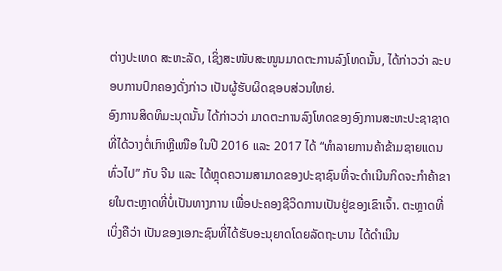ຕ່າງປະເທດ ສະຫະລັດ, ເຊິ່ງສະໜັບສະໜູນມາດຕະການລົງໂທດນັ້ນ, ໄດ້ກ່າວວ່າ ລະບອບການປົກຄອງດັ່ງກ່າວ ເປັນຜູ້ຮັບຜິດຊອບສ່ວນໃຫຍ່.
ອົງການສິດທິມະນຸດນັ້ນ ໄດ້ກ່າວວ່າ ມາດຕະການລົງໂທດຂອງອົງການສະຫະປະຊາຊາດ ທີ່ໄດ້ວາງຕໍ່ເກົາຫຼີເໜືອ ໃນປີ 2016 ແລະ 2017 ໄດ້ “ທຳລາຍການຄ້າຂ້າມຊາຍແດນທົ່ວໄປ” ກັບ ຈີນ ແລະ ໄດ້ຫຼຸດຄວາມສາມາດຂອງປະຊາຊົນທີ່ຈະດຳເນີນກິດຈະກຳຄ້າຂາຍໃນຕະຫຼາດທີ່ບໍ່ເປັນທາງການ ເພື່ອປະຄອງຊີວິດການເປັນຢູ່ຂອງເຂົາເຈົ້າ. ຕະຫຼາດທີ່ເບິ່ງຄືວ່າ ເປັນຂອງເອກະຊົນທີ່ໄດ້ຮັບອະນຸຍາດໂດຍລັດຖະບານ ໄດ້ດຳເນີນ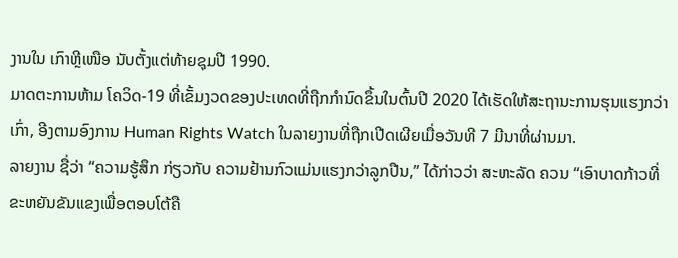ງານໃນ ເກົາຫຼີເໜືອ ນັບຕັ້ງແຕ່ທ້າຍຊຸມປີ 1990.
ມາດຕະການຫ້າມ ໂຄວິດ-19 ທີ່ເຂັ້ມງວດຂອງປະເທດທີ່ຖືກກຳນົດຂຶ້ນໃນຕົ້ນປີ 2020 ໄດ້ເຮັດໃຫ້ສະຖານະການຮຸນແຮງກວ່າເກົ່າ, ອີງຕາມອົງການ Human Rights Watch ໃນລາຍງານທີ່ຖືກເປີດເຜີຍເມື່ອວັນທີ 7 ມີນາທີ່ຜ່ານມາ.
ລາຍງານ ຊື່ວ່າ “ຄວາມຮູ້ສຶກ ກ່ຽວກັບ ຄວາມຢ້ານກົວແມ່ນແຮງກວ່າລູກປືນ,” ໄດ້ກ່າວວ່າ ສະຫະລັດ ຄວນ “ເອົາບາດກ້າວທີ່ຂະຫຍັນຂັນແຂງເພື່ອຕອບໂຕ້ຄື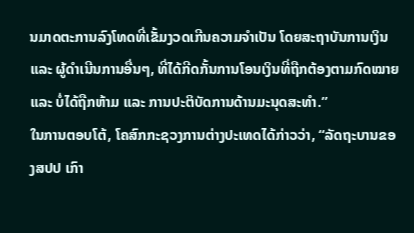ນມາດຕະການລົງໂທດທີ່ເຂັ້ມງວດເກີນຄວາມຈຳເປັນ ໂດຍສະຖາບັນການເງິນ ແລະ ຜູ້ດຳເນີນການອື່ນໆ, ທີ່ໄດ້ກີດກັ້ນການໂອນເງິນທີ່ຖືກຕ້ອງຕາມກົດໝາຍ ແລະ ບໍ່ໄດ້ຖືກຫ້າມ ແລະ ການປະຕິບັດການດ້ານມະນຸດສະທຳ.”
ໃນການຕອບໂຕ້, ໂຄສົກກະຊວງການຕ່າງປະເທດໄດ້ກ່າວວ່າ, “ລັດຖະບານຂອງສປປ ເກົາ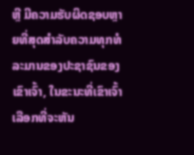ຫຼີ ມີຄວາມຮັບຜິດຊອບຫຼາຍທີ່ສຸດສຳລັບຄວາມທຸກທໍລະມານຂອງປະຊາຊົນຂອງເຂົາເຈົ້າ, ໃນຂະນະທີ່ເຂົາເຈົ້າເລືອກທີ່ຈະຫັນ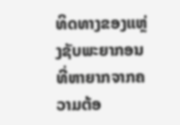ທິດທາງຂອງແຫຼ່ງຊັບພະຍາກອນ ທີ່ຫາຍາກຈາກຄວາມຕ້ອ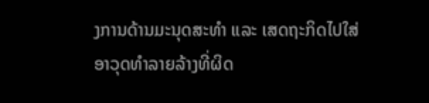ງການດ້ານມະນຸດສະທຳ ແລະ ເສດຖະກິດໄປໃສ່ອາວຸດທຳລາຍລ້າງທີ່ຜິດ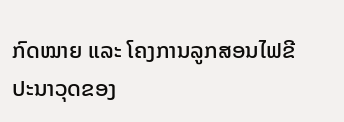ກົດໝາຍ ແລະ ໂຄງການລູກສອນໄຟຂີປະນາວຸດຂອງ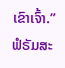ເຂົາເຈົ້າ.”
ຟໍຣັມສະ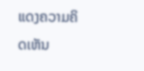ແດງຄວາມຄິດເຫັນ